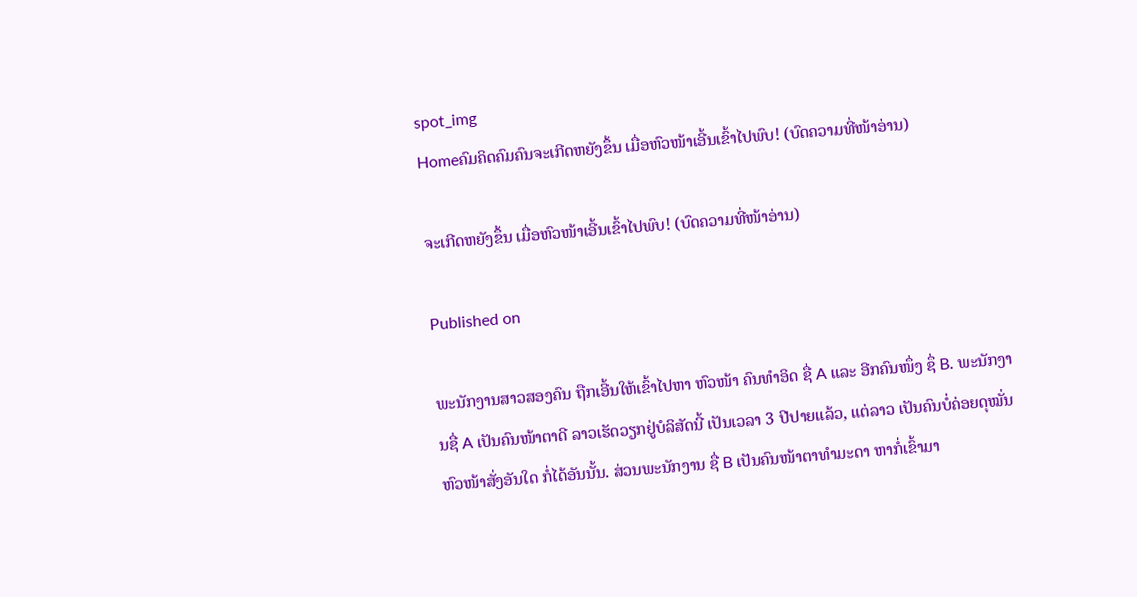spot_img
Homeຄົມຄິດຄົມຄົນຈະເກີດຫຍັງຂຶ້ນ ເມື່ອຫົວໜ້າເອີ້ນເຂົ້າໄປພົບ! (ບົດຄວາມທີ່ໜ້າອ່ານ)

ຈະເກີດຫຍັງຂຶ້ນ ເມື່ອຫົວໜ້າເອີ້ນເຂົ້າໄປພົບ! (ບົດຄວາມທີ່ໜ້າອ່ານ)

Published on

ພະນັກງານສາວສອງຄົນ ຖືກເອີ້ນໃຫ້ເຂົ້າໄປຫາ ຫົວໜ້າ ຄົນທໍາອິດ ຊື່ A ແລະ ອີກຄົນໜຶ່ງ ຊຶ່ B. ພະນັກງານຊື່ A ເປັນຄົນໜ້າຕາດີ ລາວເຮັດວຽກຢູ່ບໍລິສັດນີ້ ເປັນເວລາ 3 ປີປາຍແລ້ວ, ແຕ່ລາວ ເປັນຄົນບໍ່ຄ່ອຍດຸໝັ່ນ ຫົວໜ້າສັ່ງອັນໃດ ກໍ່ໄດ້ອັນນັ້ນ. ສ່ວນພະນັກງານ ຊື່ B ເປັນຄົນໜ້າຕາທໍາມະດາ ຫາກໍ່ເຂົ້າມາ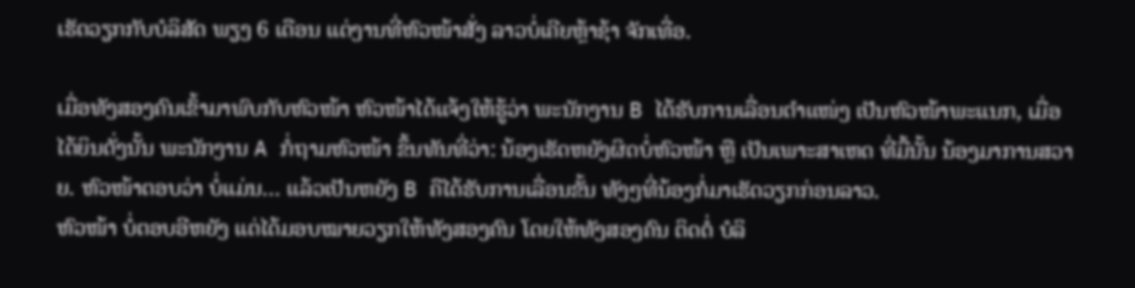ເຮັດວຽກກັບບໍລິສັດ ພຽງ 6 ເດືອນ ແຕ່ງານທີ່ຫົວໜ້າສັ່ງ ລາວບໍ່ເຄີຍຫຼ້າຊ້າ ຈັກເທື່ອ.

ເມື່ອທັງສອງຄົນເຂົ້າມາພົບກັບຫົວໜ້າ ຫົວໜ້າໄດ້ແຈ້ງໃຫ້ຮູ້ວ່າ ພະນັກງານ B ໄດ້ຮັບການເລື່ອນຕໍາແໜ່ງ ເປັນຫົວໜ້າພະແນກ, ເມື່ອໄດ້ຍິນດັ່ງນັ້ນ ພະນັກງານ A ກໍ່ຖາມຫົວໜ້າ ຂຶ້ນທັນທີ່ວ່າ: ນ້ອງເຮັດຫຍັງຜິດບໍ່ຫົວໜ້າ ຫຼື ເປັນເພາະສາເຫດ ທີ່ມື້ນັ້ນ ນ້ອງມາການສວາຍ. ຫົວໜ້າຕອບວ່າ ບໍ່ແມ່ນ… ແລ້ວເປັນຫຍັງ B ຄືໄດ້ຮັບການເລື່ອນຂັ້ນ ທັງໆທີ່ນ້ອງກໍ່ມາເຮັດວຽກກ່ອນລາວ.
ຫົວໜ້າ ບໍ່ຕອບອີຫຍັງ ແຕ່ໄດ້ມອບໝາຍວຽກໃຫ້ທັງສອງຄົນ ໂດຍໃຫ້ທັງສອງຄົນ ຕິດຕໍ່ ບໍລິ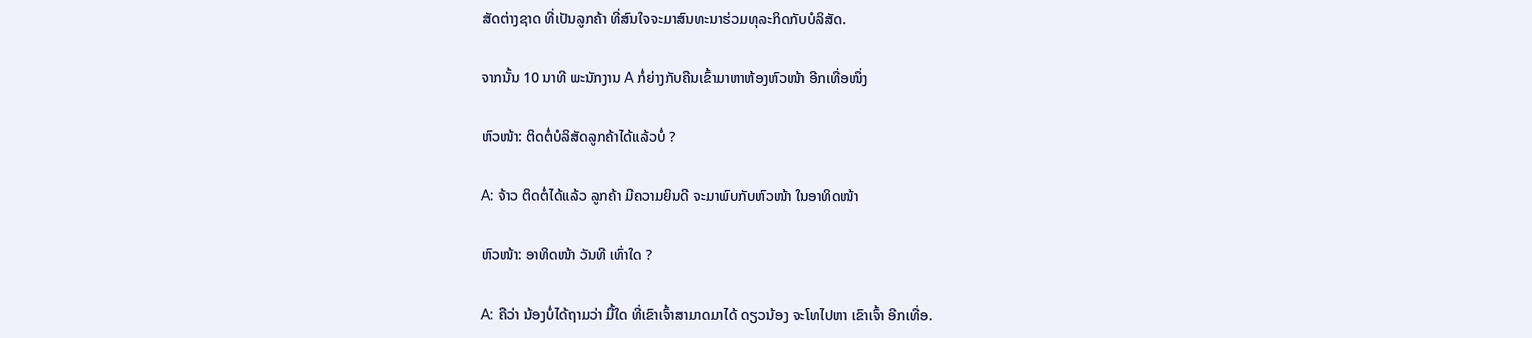ສັດຕ່າງຊາດ ທີ່ເປັນລູກຄ້າ ທີ່ສົນໃຈຈະມາສົນທະນາຮ່ວມທຸລະກິດກັບບໍລິສັດ.

ຈາກນັ້ນ 10 ນາທີ ພະນັກງານ A ກໍ່ຍ່າງກັບຄືນເຂົ້າມາຫາຫ້ອງຫົວໜ້າ ອີກເທື່ອໜຶ່ງ

ຫົວໜ້າ: ຕິດຕໍ່ບໍລິສັດລູກຄ້າໄດ້ແລ້ວບໍ່ ?

A: ຈ້າວ ຕິດຕໍ່ໄດ້ແລ້ວ ລູກຄ້າ ມີຄວາມຍິນດີ ຈະມາພົບກັບຫົວໜ້າ ໃນອາທິດໜ້າ

ຫົວໜ້າ: ອາທິດໜ້າ ວັນທີ ເທົ່າໃດ ?

A: ຄືວ່າ ນ້ອງບໍ່ໄດ້ຖາມວ່າ ມື້ໃດ ທີ່ເຂົາເຈົ້າສາມາດມາໄດ້ ດຽວນ້ອງ ຈະໂທໄປຫາ ເຂົາເຈົ້າ ອີກເທື່ອ.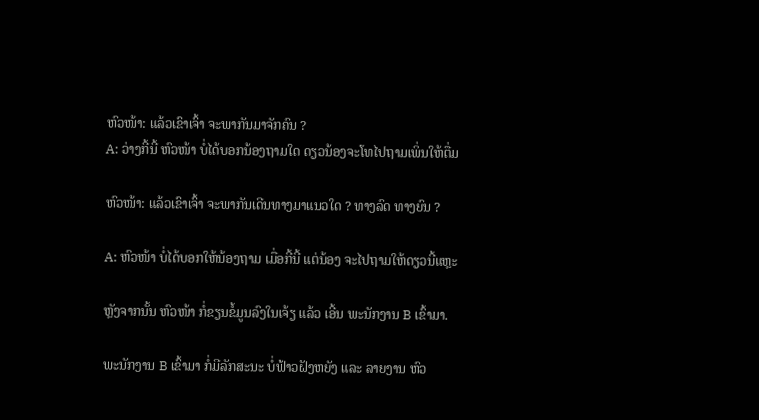ຫົວໜ້າ: ແລ້ວເຂົາເຈົ້າ ຈະພາກັນມາຈັກຄົນ ?
A: ວ່າງກີ້ນີ້ ຫົວໜ້າ ບໍ່ໄດ້ບອກນ້ອງຖາມໃດ ດຽວນ້ອງຈະໂທໄປຖາມເພິ່ນໃຫ້ຕື່ມ

ຫົວໜ້າ: ແລ້ວເຂົາເຈົ້າ ຈະພາກັນເດີນທາງມາແນວໃດ ? ທາງລົດ ທາງຍົນ ?

A: ຫົວໜ້າ ບໍ່ໄດ້ບອກໃຫ້ນ້ອງຖາມ ເມື່ອກີ້ນີ້ ແຕ່ນ້ອງ ຈະໄປຖາມໃຫ້ດຽວນີ້ແຫຼະ

ຫຼັງຈາກນັ້ນ ຫົວໜ້າ ກໍ່ຂຽນຂໍ້ມູນລົງໃນເຈ້ຽ ແລ້ວ ເອີ້ນ ພະນັກງານ B ເຂົ້າມາ.

ພະນັກງານ B ເຂົ້າມາ ກໍ່ມີລັກສະນະ ບໍ່ຟ້າວຝັງຫຍັງ ແລະ ລາຍງານ ຫົວ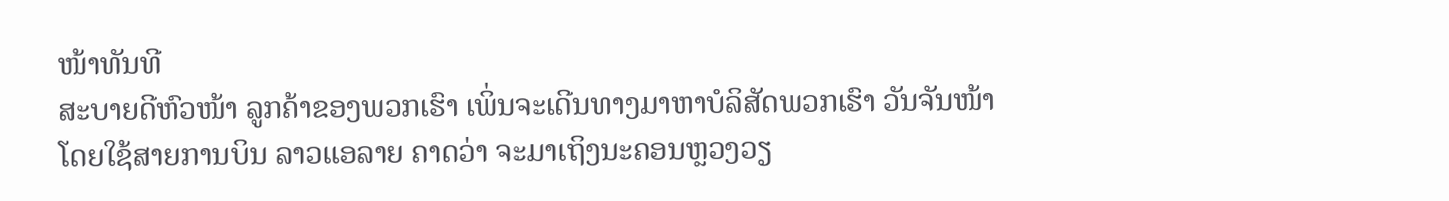ໜ້າທັນທີ
ສະບາຍດີຫົວໜ້າ ລູກຄ້າຂອງພວກເຮົາ ເພິ່ນຈະເດີນທາງມາຫາບໍລິສັດພວກເຮົາ ວັນຈັນໜ້າ ໂດຍໃຊ້ສາຍການບິນ ລາວແອລາຍ ຄາດວ່າ ຈະມາເຖິງນະຄອນຫຼວງວຽ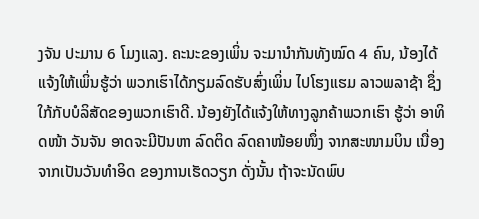ງຈັນ ປະມານ 6 ໂມງແລງ. ຄະນະຂອງເພິ່ນ ຈະມານໍາກັນທັງໝົດ 4 ຄົນ, ນ້ອງໄດ້ແຈ້ງໃຫ້ເພິ່ນຮູ້ວ່າ ພວກເຮົາໄດ້ກຽມລົດຮັບສົ່ງເພິ່ນ ໄປໂຮງແຮມ ລາວພລາຊ້າ ຊຶ່ງໃກ້ກັບບໍລິສັດຂອງພວກເຮົາດີ. ນ້ອງຍັງໄດ້ແຈ້ງໃຫ້ທາງລູກຄ້າພວກເຮົາ ຮູ້ວ່າ ອາທິດໜ້າ ວັນຈັນ ອາດຈະມີປັນຫາ ລົດຕິດ ລົດຄາໜ້ອຍໜຶ່ງ ຈາກສະໜາມບິນ ເນື່ອງຈາກເປັນວັນທໍາອິດ ຂອງການເຮັດວຽກ ດັ່ງນັ້ນ ຖ້າຈະນັດພົບ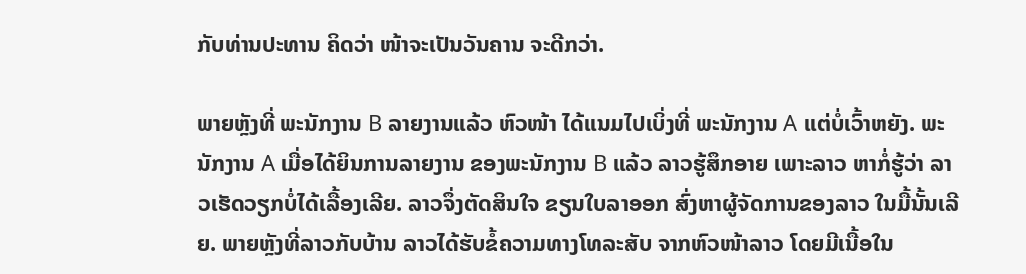ກັບທ່ານປະທານ ຄິດວ່າ ໜ້າຈະເປັນວັນຄານ ຈະດີກວ່າ.

ພາຍຫຼັງທີ່ ພະນັກງານ B ລາຍງານແລ້ວ ຫົວໜ້າ ໄດ້ແນມໄປເບິ່ງທີ່ ພະນັກງານ A ແຕ່ບໍ່ເວົ້າຫຍັງ. ພະນັກງານ A ເມື່ອໄດ້ຍິນການລາຍງານ ຂອງພະນັກງານ B ແລ້ວ ລາວຮູ້ສຶກອາຍ ເພາະລາວ ຫາກໍ່ຮູ້ວ່າ ລາວເຮັດວຽກບໍ່ໄດ້ເລື້ອງເລີຍ. ລາວຈຶ່ງຕັດສິນໃຈ ຂຽນໃບລາອອກ ສົ່ງຫາຜູ້ຈັດການຂອງລາວ ໃນມື້ນັ້ນເລີຍ. ພາຍຫຼັງທີ່ລາວກັບບ້ານ ລາວໄດ້ຮັບຂໍ້ຄວາມທາງໂທລະສັບ ຈາກຫົວໜ້າລາວ ໂດຍມີເນື້ອໃນ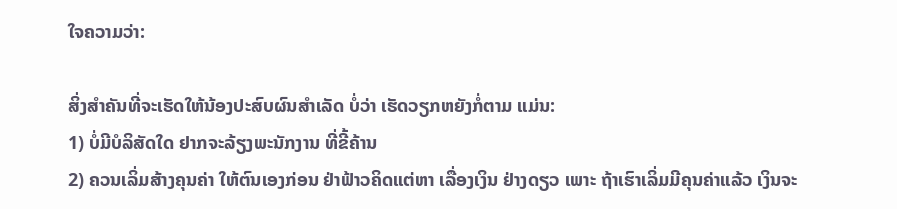ໃຈຄວາມວ່າ:

ສິ່ງສໍາຄັນທີ່ຈະເຮັດໃຫ້ນ້ອງປະສົບຜົນສໍາເລັດ ບໍ່ວ່າ ເຮັດວຽກຫຍັງກໍ່ຕາມ ແມ່ນ:
1) ບໍ່ມີບໍລິສັດໃດ ຢາກຈະລ້ຽງພະນັກງານ ທີ່ຂີ້ຄ້ານ
2) ຄວນເລິ່ມສ້າງຄຸນຄ່າ ໃຫ້ຕົນເອງກ່ອນ ຢ່າຟ້າວຄິດແຕ່ຫາ ເລື່ອງເງິນ ຢ່າງດຽວ ເພາະ ຖ້າເຮົາເລິ່ມມີຄຸນຄ່າແລ້ວ ເງິນຈະ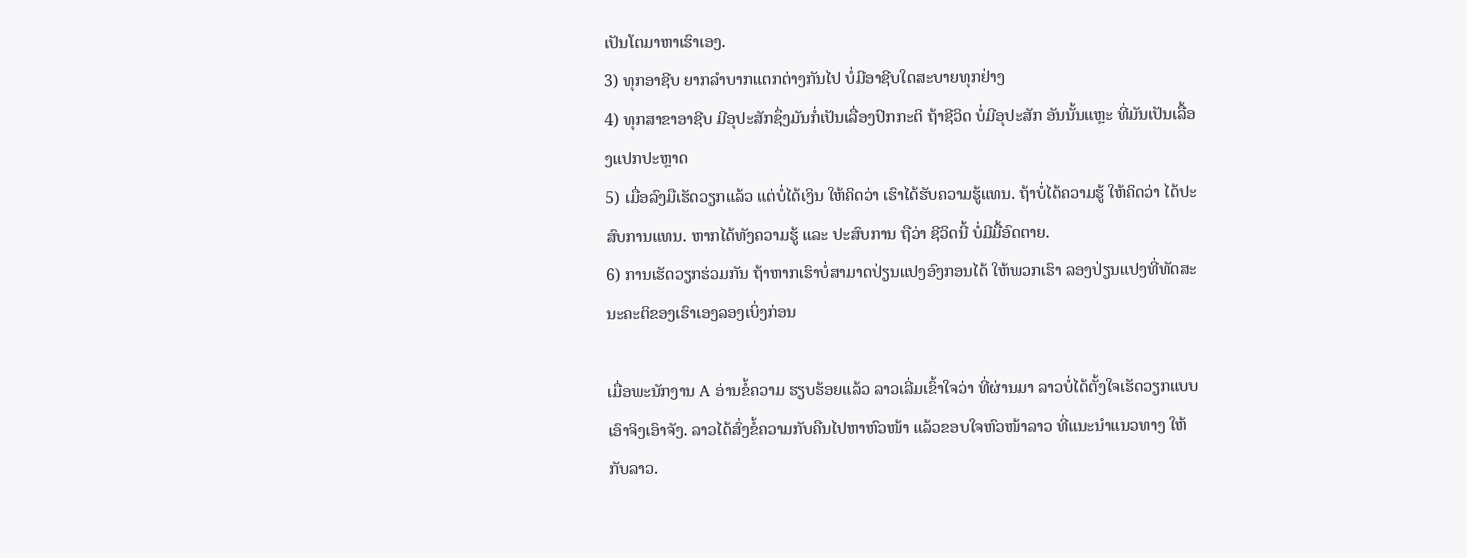ເປັນໂຕມາຫາເຮົາເອງ.
3) ທຸກອາຊີບ ຍາກລໍາບາກແຕກຕ່າງກັນໄປ ບໍ່ມີອາຊີບໃດສະບາຍທຸກຢ່າງ
4) ທຸກສາຂາອາຊີບ ມີອຸປະສັກຊຶ່ງມັນກໍ່ເປັນເລື່ອງປົກກະຕິ ຖ້າຊີວິດ ບໍ່ມີອຸປະສັກ ອັນນັ້ນແຫຼະ ທີ່ມັນເປັນເລື້ອງແປກປະຫຼາດ
5) ເມື່ອລົງມືເຮັດວຽກແລ້ວ ແຕ່ບໍ່ໄດ້ເງິນ ໃຫ້ຄິດວ່າ ເຮົາໄດ້ຮັບຄວາມຮູ້ແທນ. ຖ້າບໍ່ໄດ້ຄວາມຮູ້ ໃຫ້ຄິດວ່າ ໄດ້ປະສົບການແທນ. ຫາກໄດ້ທັງຄວາມຮູ້ ແລະ ປະສົບການ ຖືວ່າ ຊີວິດນີ້ ບໍ່ມີມື້ອົດຕາຍ.
6) ການເຮັດວຽກຮ່ວມກັນ ຖ້າຫາກເຮົາບໍ່ສາມາດປ່ຽນແປງອົງກອນໄດ້ ໃຫ້ພວກເຮົາ ລອງປ່ຽນແປງທີ່ທັດສະນະຄະຕິຂອງເຮົາເອງລອງເບິ່ງກ່ອນ

ເມື່ອພະນັກງານ A ອ່ານຂໍ້ຄວາມ ຮຽບຮ້ອຍແລ້ວ ລາວເລີ່ມເຂົ້າໃຈວ່າ ທີ່ຜ່ານມາ ລາວບໍ່ໄດ້ຕັ້ງໃຈເຮັດວຽກແບບເອົາຈິງເອົາຈັງ. ລາວໄດ້ສົ່ງຂໍ້ຄວາມກັບຄືນໄປຫາຫົວໜ້າ ແລ້ວຂອບໃຈຫົວໜ້າລາວ ທີ່ແນະນໍາແນວທາງ ໃຫ້ກັບລາວ.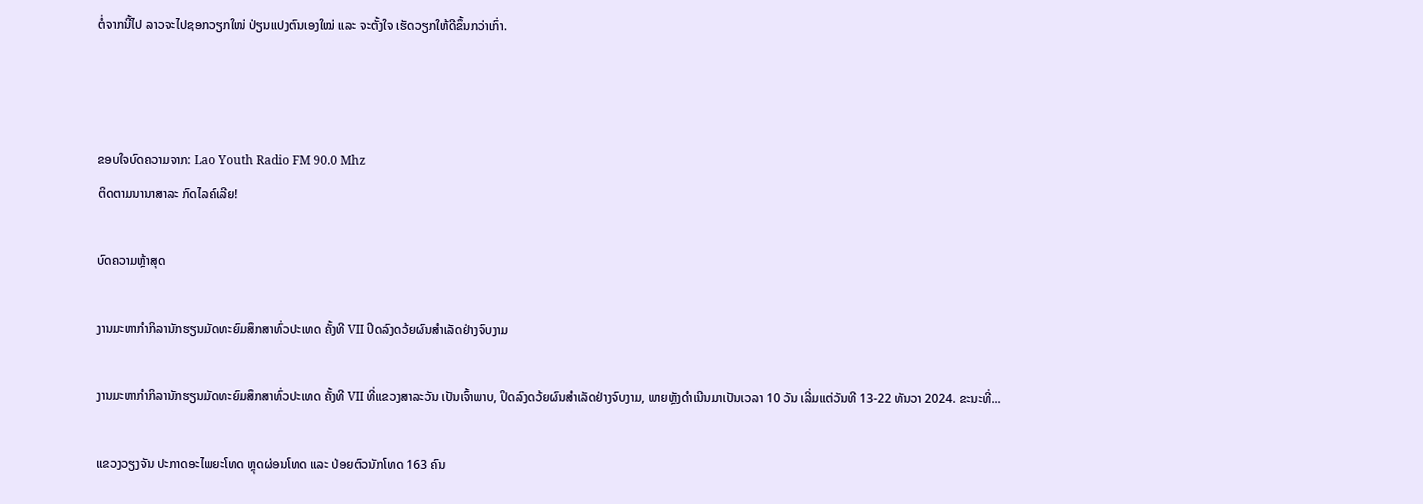ຕໍ່ຈາກນີ້ໄປ ລາວຈະໄປຊອກວຽກໃໜ່ ປ່ຽນແປງຕົນເອງໃໝ່ ແລະ ຈະຕັ້ງໃຈ ເຮັດວຽກໃຫ້ດີຂຶ້ນກວ່າເກົ່າ.



ຂອບໃຈບົດຄວາມຈາກ: Lao Youth Radio FM 90.0 Mhz
ຕິດຕາມນານາສາລະ ກົດໄລຄ໌ເລີຍ!

ບົດຄວາມຫຼ້າສຸດ

ງານມະຫາກຳກິລານັກຮຽນມັດທະຍົມສຶກສາທົ່ວປະເທດ ຄັ້ງທີ VII ປິດລົງດວ້ຍຜົນສໍາເລັດຢ່າງຈົບງາມ

ງານມະຫາກຳກິລານັກຮຽນມັດທະຍົມສຶກສາທົ່ວປະເທດ ຄັ້ງທີ VII ທີ່ແຂວງສາລະວັນ ເປັນເຈົ້າພາບ, ປິດລົງດວ້ຍຜົນສໍາເລັດຢ່າງຈົບງາມ, ພາຍຫຼັງດໍາເນີນມາເປັນເວລາ 10 ວັນ ເລີ່ມແຕ່ວັນທີ 13-22 ທັນວາ 2024. ຂະນະທີ່...

ແຂວງວຽງຈັນ ປະກາດອະໄພຍະໂທດ ຫຼຸດຜ່ອນໂທດ ແລະ ປ່ອຍຕົວນັກໂທດ 163 ຄົນ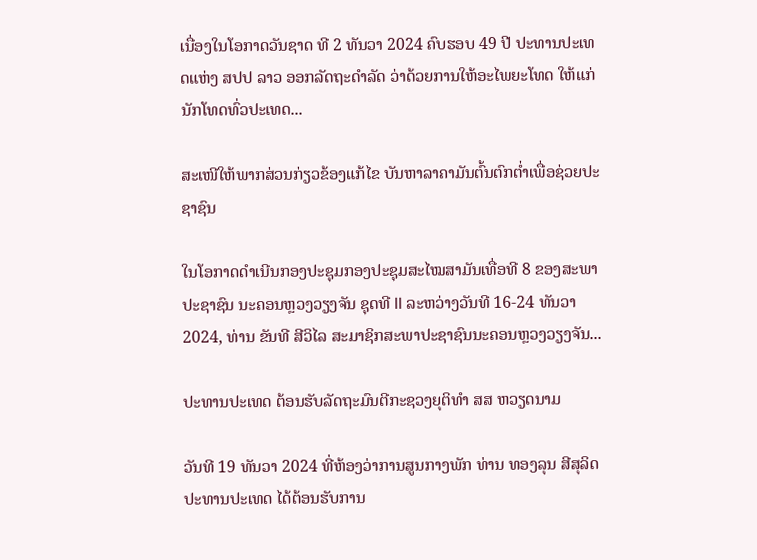ເນື່ອງໃນໂອກາດວັນຊາດ ທີ 2 ທັນວາ 2024 ຄົບຮອບ 49 ປີ ປະທານປະເທດແຫ່ງ ສປປ ລາວ ອອກລັດຖະດໍາລັດ ວ່າດ້ວຍການໃຫ້ອະໄພຍະໂທດ ໃຫ້ແກ່ນັກໂທດທົ່ວປະເທດ...

ສະເໜີໃຫ້ພາກສ່ວນກ່ຽວຂ້ອງແກ້ໄຂ ບັນຫາລາຄາມັນຕົ້ນຕົກຕໍ່າເພື່ອຊ່ວຍປະຊາຊົນ

ໃນໂອກາດດຳເນີນກອງປະຊຸມກອງປະຊຸມສະໄໝສາມັນເທື່ອທີ 8 ຂອງສະພາປະຊາຊົນ ນະຄອນຫຼວງວຽງຈັນ ຊຸດທີ II ລະຫວ່າງວັນທີ 16-24 ທັນວາ 2024, ທ່ານ ຂັນທີ ສີວິໄລ ສະມາຊິກສະພາປະຊາຊົນນະຄອນຫຼວງວຽງຈັນ...

ປະທານປະເທດ ຕ້ອນຮັບລັດຖະມົນຕີກະຊວງຍຸຕິທຳ ສສ ຫວຽດນາມ

ວັນທີ 19 ທັນວາ 2024 ທີ່ຫ້ອງວ່າການສູນກາງພັກ ທ່ານ ທອງລຸນ ສີສຸລິດ ປະທານປະເທດ ໄດ້ຕ້ອນຮັບການ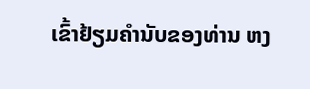ເຂົ້າຢ້ຽມຄຳນັບຂອງທ່ານ ຫງ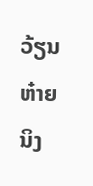ວ້ຽນ ຫ໋າຍ ນິງ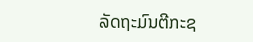ລັດຖະມົນຕີກະຊ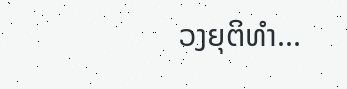ວງຍຸຕິທຳ...